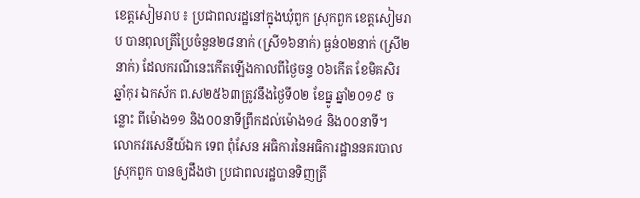ខេត្តសៀមរាប ៖ ប្រជាពលរដ្ឋនៅក្នុងឃុំពួក ស្រុកពួក ខេត្តសៀមរាប បានពុលត្រីប្រៃចំនួន២៨នាក់ (ស្រី១៦នាក់) ធ្ងន់០២នាក់ (ស្រី២នាក់) ដែលករណីនេះកើតឡើងកាលពីថ្ងៃចន្ទ ០៦កើត ខែមិគសិរ ឆ្នាំកុរ ឯកស័ក ព.ស២៥៦៣ត្រូវនឹងថ្ងៃទី០២ ខែធ្នូ ឆ្នាំ២០១៩ ចន្លោះ ពីម៉ោង១១ និង០០នាទីព្រឹកដល់ម៉ោង១៤ និង០០នាទី។
លោកវរសេនីយ៍ឯក ទេព ពុំសែន អធិការនៃអធិការដ្ឋាននគរបាលស្រុកពួក បានឲ្យដឹងថា ប្រជាពលរដ្ឋបានទិញត្រី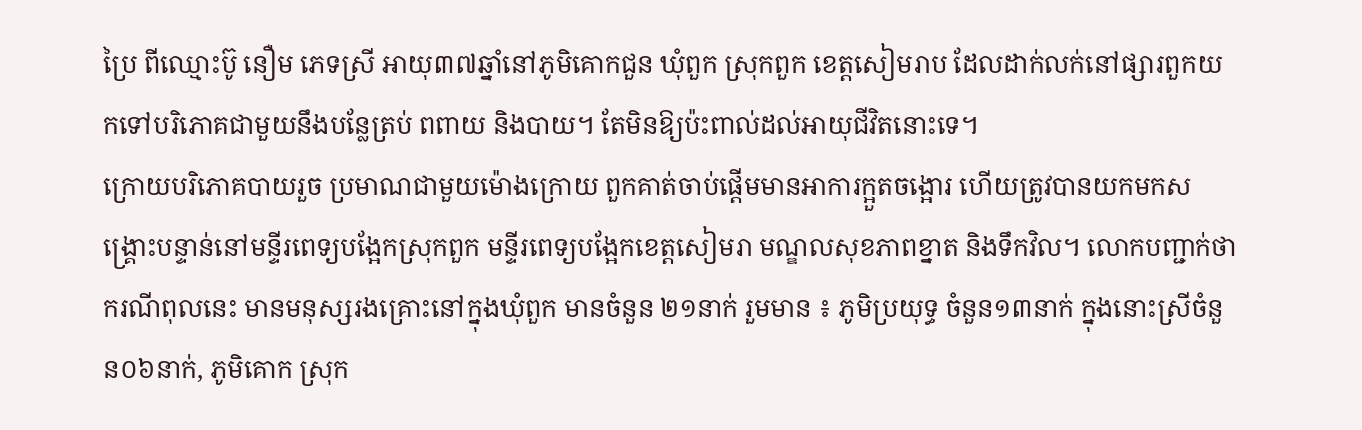ប្រៃ ពីឈ្មោះប៊ូ នឿម ភេទស្រី អាយុ៣៧ឆ្នាំនៅភូមិគោកជួន ឃុំពួក ស្រុកពួក ខេត្តសៀមរាប ដែលដាក់លក់នៅផ្សារពួកយកទៅបរិភោគជាមួយនឹងបន្លែត្រប់ ពពាយ និងបាយ។ តែមិនឱ្យប៉ះពាល់ដល់អាយុជីវិតនោះទេ។
ក្រោយបរិភោគបាយរួច ប្រមាណជាមួយម៉ោងក្រោយ ពួកគាត់ចាប់ផ្ដើមមានអាការក្អួតចង្អោរ ហើយត្រូវបានយកមកសង្គ្រោះបន្ទាន់នៅមន្ទីរពេទ្យបង្អែកស្រុកពួក មន្ទីរពេទ្យបង្អែកខេត្តសៀមរា មណ្ឌលសុខភាពខ្នាត និងទឹកវិល។ លោកបញ្ជាក់ថា ករណីពុលនេះ មានមនុស្សរងគ្រោះនៅក្នុងឃុំពួក មានចំនួន ២១នាក់ រួមមាន ៖ ភូមិប្រយុទ្ធ ចំនួន១៣នាក់ ក្នុងនោះស្រីចំនួន០៦នាក់, ភូមិគោក ស្រុក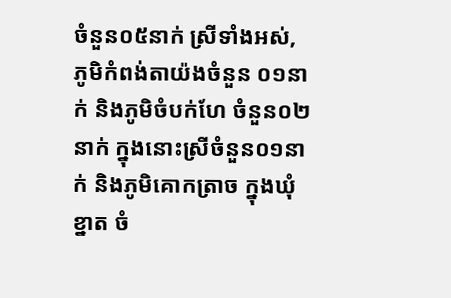ចំនួន០៥នាក់ ស្រីទាំងអស់, ភូមិកំពង់តាយ៉ងចំនួន ០១នាក់ និងភូមិចំបក់ហែ ចំនួន០២នាក់ ក្នុងនោះស្រីចំនួន០១នាក់ និងភូមិគោកត្រាច ក្នុងឃុំខ្នាត ចំ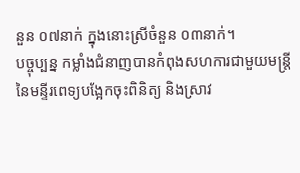នួន ០៧នាក់ ក្នុងនោះស្រីចំនួន ០៣នាក់។
បច្ចុប្បន្ន កម្លាំងជំនាញបានកំពុងសហការជាមួយមន្ត្រីនៃមន្ទីរពេទ្យបង្អែកចុះពិនិត្យ និងស្រាវ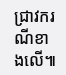ជ្រាវករណីខាងលើ៕